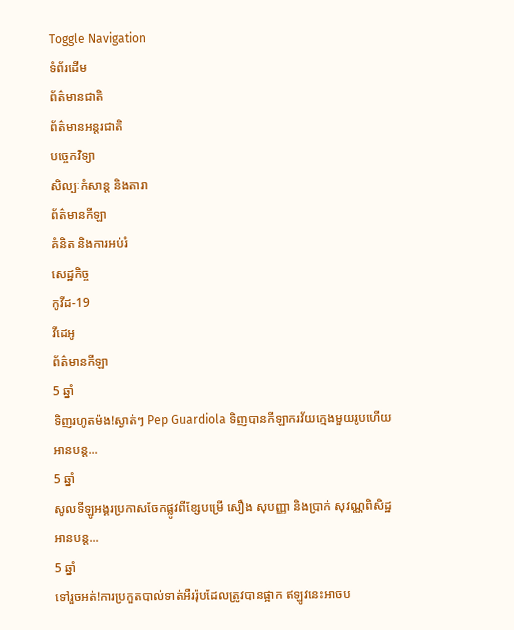Toggle Navigation
ទំព័រដើម
ព័ត៌មានជាតិ
ព័ត៌មានអន្តរជាតិ
បច្ចេកវិទ្យា
សិល្បៈកំសាន្ត និងតារា
ព័ត៌មានកីឡា
គំនិត និងការអប់រំ
សេដ្ឋកិច្ច
កូវីដ-19
វីដេអូ
ព័ត៌មានកីឡា
5 ឆ្នាំ
ទិញរហូតម៉ង!ស្ងាត់ៗ Pep Guardiola ទិញបានកីឡាករវ័យក្មេងមួយរូបហើយ
អានបន្ត...
5 ឆ្នាំ
សូលទីឡូអង្គរប្រកាសចែកផ្លូវពីខ្សែបម្រើ សឿង សុបញ្ញា និងប្រាក់ សុវណ្ណពិសិដ្ឋ
អានបន្ត...
5 ឆ្នាំ
ទៅរួចអត់!ការប្រកួតបាល់ទាត់អឺររ៉ុបដែលត្រូវបានផ្អាក ឥឡូវនេះអាចប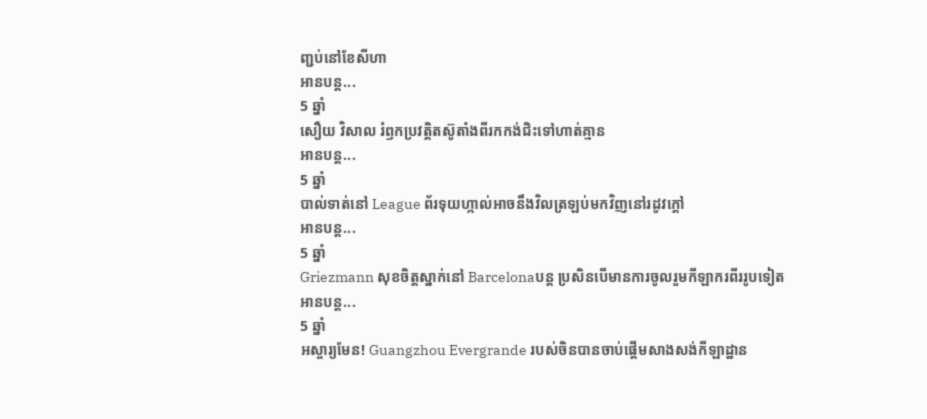ញ្ជប់នៅខែសីហា
អានបន្ត...
5 ឆ្នាំ
សឿយ វិសាល រំឭកប្រវត្តិតស៊ូតាំងពីរកកង់ជិះទៅហាត់គ្មាន
អានបន្ត...
5 ឆ្នាំ
បាល់ទាត់នៅ League ព័រទុយហ្កាល់អាចនឹងវិលត្រឡប់មកវិញនៅរដូវក្តៅ
អានបន្ត...
5 ឆ្នាំ
Griezmann សុខចិត្តស្នាក់នៅ Barcelonaបន្ត ប្រសិនបើមានការចូលរួមកីឡាករពីររូបទៀត
អានបន្ត...
5 ឆ្នាំ
អស្ចារ្យមែន! Guangzhou Evergrande របស់ចិនបានចាប់ផ្ដើមសាងសង់កីឡាដ្ឋាន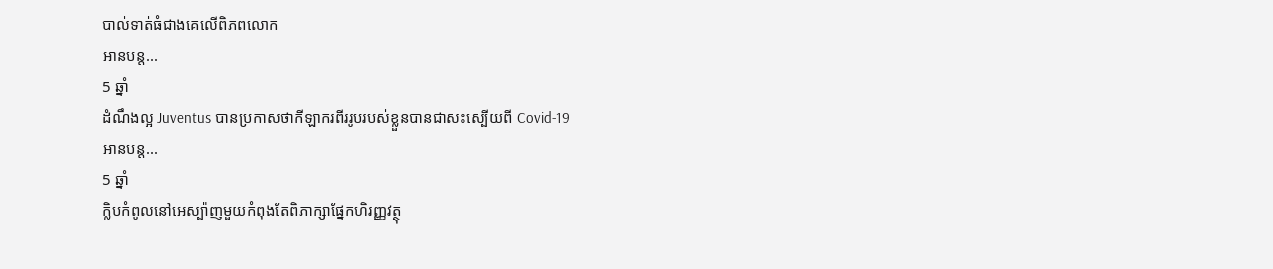បាល់ទាត់ធំជាងគេលើពិភពលោក
អានបន្ត...
5 ឆ្នាំ
ដំណឹងល្អ Juventus បានប្រកាសថាកីឡាករពីររូបរបស់ខ្លួនបានជាសះស្បើយពី Covid-19
អានបន្ត...
5 ឆ្នាំ
ក្លិបកំពូលនៅអេស្ប៉ាញមួយកំពុងតែពិភាក្សាផ្នែកហិរញ្ញវត្ថុ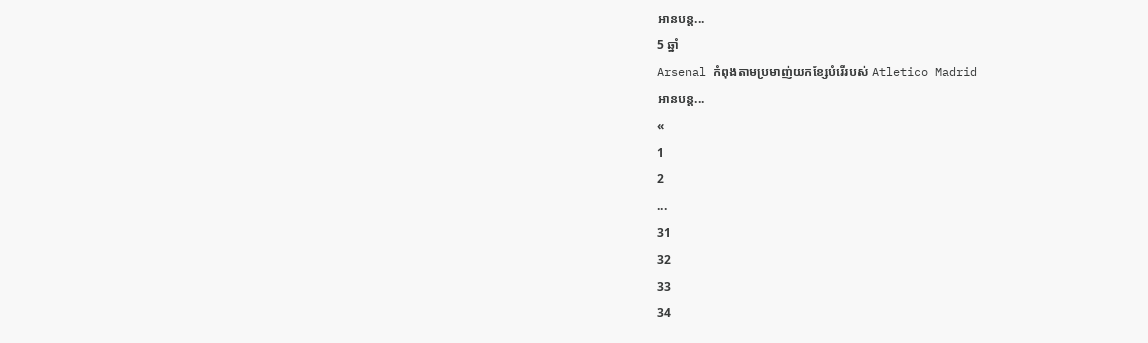អានបន្ត...
5 ឆ្នាំ
Arsenal កំពុងតាមប្រមាញ់យកខ្សែបំរើរបស់ Atletico Madrid
អានបន្ត...
«
1
2
...
31
32
33
34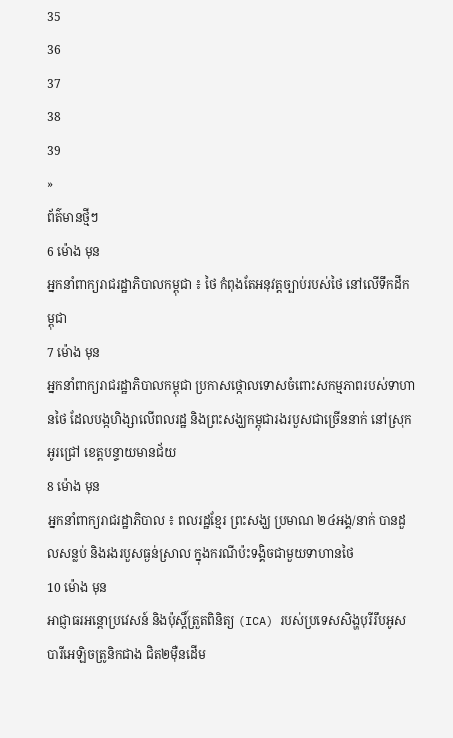35
36
37
38
39
»
ព័ត៌មានថ្មីៗ
6 ម៉ោង មុន
អ្នកនាំពាក្យរាជរដ្ឋាភិបាលកម្ពុជា ៖ ថៃ កំពុងតែអនុវត្តច្បាប់របស់ថៃ នៅលើទឹកដីកម្ពុជា
7 ម៉ោង មុន
អ្នកនាំពាក្យរាជរដ្ឋាភិបាលកម្ពុជា ប្រកាសថ្កោលទោសចំពោះសកម្មភាពរបស់ទាហានថៃ ដែលបង្កហិង្សាលើពលរដ្ឋ និងព្រះសង្ឃកម្ពុជារងរបួសជាច្រើននាក់ នៅស្រុកអូរជ្រៅ ខេត្តបន្ទាយមានជ័យ
8 ម៉ោង មុន
អ្នកនាំពាក្យរាជរដ្ឋាភិបាល ៖ ពលរដ្ឋខ្មែរ ព្រះសង្ឃ ប្រមាណ ២៤អង្គ/នាក់ បានដួលសន្លប់ និងរងរបួសធ្ងន់ស្រាល ក្នុងករណីប៉ះទង្គិចជាមួយទាហានថៃ
10 ម៉ោង មុន
អាជ្ញាធរអន្តោប្រវេសន៍ និងប៉ុស្តិ៍ត្រួតពិនិត្យ (ICA) របស់ប្រទេសសិង្ហបុរីរឹបអូសបារីអេឡិចត្រូនិកជាង ជិត២ម៉ឺនដើម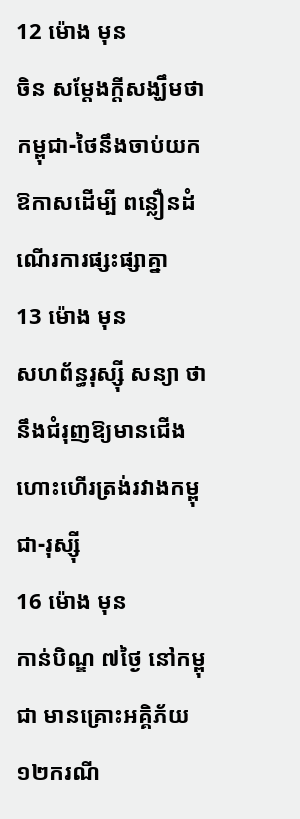12 ម៉ោង មុន
ចិន សម្តែងក្តីសង្ឃឹមថា កម្ពុជា-ថៃនឹងចាប់យកឱកាសដើម្បី ពន្លឿនដំណើរការផ្សះផ្សាគ្នា
13 ម៉ោង មុន
សហព័ន្ធរុស្ស៊ី សន្យា ថា នឹងជំរុញឱ្យមានជើងហោះហើរត្រង់រវាងកម្ពុជា-រុស្ស៊ី
16 ម៉ោង មុន
កាន់បិណ្ឌ ៧ថ្ងៃ នៅកម្ពុជា មានគ្រោះអគ្គិភ័យ ១២ករណី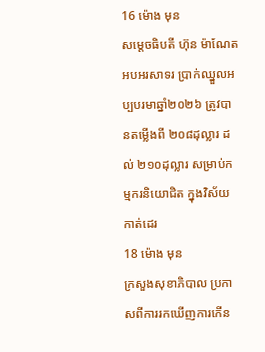16 ម៉ោង មុន
សម្ដេចធិបតី ហ៊ុន ម៉ាណែត អបអរសាទរ ប្រាក់ឈ្នួលអប្បបរមាឆ្នាំ២០២៦ ត្រូវបានតម្លើងពី ២០៨ដុល្លារ ដល់ ២១០ដុល្លារ សម្រាប់កម្មករនិយោជិត ក្នុងវិស័យកាត់ដេរ
18 ម៉ោង មុន
ក្រសួងសុខាភិបាល ប្រកាសពីការរកឃើញការកើន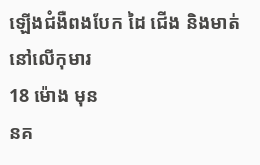ឡើងជំងឺពងបែក ដៃ ជើង និងមាត់នៅលើកុមារ
18 ម៉ោង មុន
នគ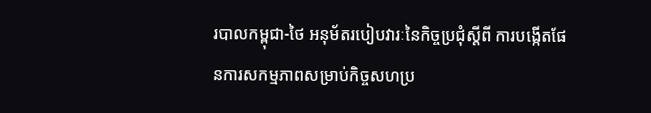របាលកម្ពុជា-ថៃ អនុម័តរបៀបវារៈនៃកិច្ចប្រជុំស្តីពី ការបង្កើតផែនការសកម្មភាពសម្រាប់កិច្ចសហប្រ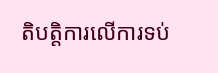តិបត្តិការលើការទប់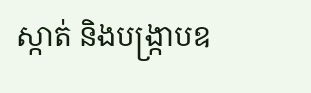ស្កាត់ និងបង្ក្រាបឧ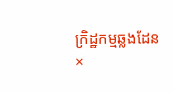ក្រិដ្ឋកម្មឆ្លងដែន
×